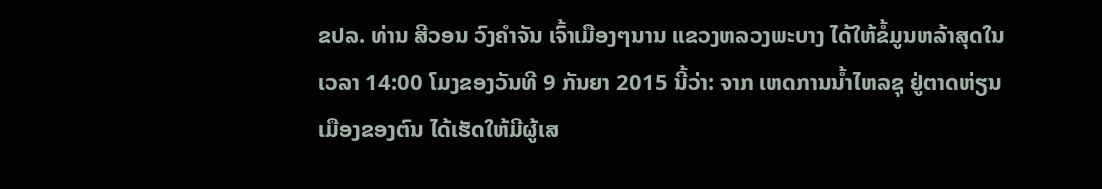ຂປລ. ທ່ານ ສີວອນ ວົງຄໍາຈັນ ເຈົ້າເມືອງໆນານ ແຂວງຫລວງພະບາງ ໄດ້ໃຫ້ຂໍ້ມູນຫລ້າສຸດໃນເວລາ 14:00 ໂມງຂອງວັນທີ 9 ກັນຍາ 2015 ນີ້ວ່າ: ຈາກ ເຫດການນ້ຳໄຫລຊຸ ຢູ່ຕາດຫ່ຽນເມືອງຂອງຕົນ ໄດ້ເຮັດໃຫ້ມີຜູ້ເສ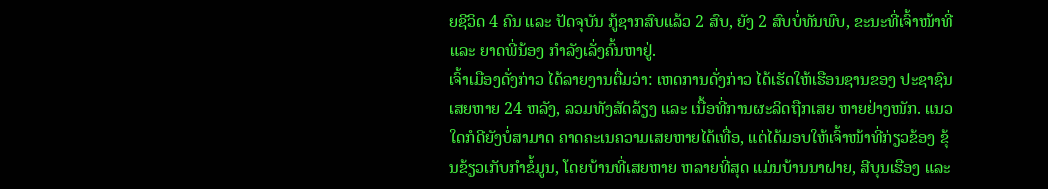ຍຊີວິດ 4 ຄົນ ແລະ ປັດຈຸບັນ ກູ້ຊາກສົບແລ້ວ 2 ສົບ, ຍັງ 2 ສົບບໍ່ທັນພົບ, ຂະນະທີ່ເຈົ້າໜ້າທີ່ ແລະ ຍາດພີ່ນ້ອງ ກໍາລັງເລັ່ງຄົ້ນຫາຢູ່.
ເຈົ້າເມືອງດັ່ງກ່າວ ໄດ້ລາຍງານຕື່ມວ່າ: ເຫດການດັ່ງກ່າວ ໄດ້ເຮັດໃຫ້ເຮືອນຊານຂອງ ປະຊາຊົນເສຍຫາຍ 24 ຫລັງ, ລວມທັງສັດລ້ຽງ ແລະ ເນື້ອທີ່ການຜະລິດຖືກເສຍ ຫາຍຢ່າງໜັກ. ແນວໃດກໍດີຍັງບໍ່ສາມາດ ຄາດຄະເນຄວາມເສຍຫາຍໄດ້ເທື່ອ, ແຕ່ໄດ້ມອບໃຫ້ເຈົ້າໜ້າທີ່ກ່ຽວຂ້ອງ ຂຸ້ນຂ້ຽວເກັບກໍາຂໍ້ມູນ, ໂດຍບ້ານທີ່ເສຍຫາຍ ຫລາຍທີ່ສຸດ ແມ່ນບ້ານນາຝາຍ, ສີບຸນເຮືອງ ແລະ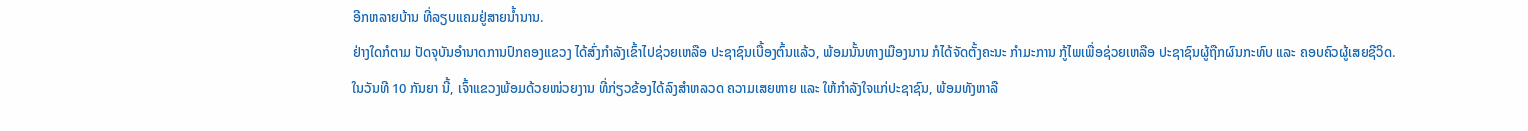ອີກຫລາຍບ້ານ ທີ່ລຽບແຄມຢູ່ສາຍນໍ້ານານ.
ຢ່າງໃດກໍຕາມ ປັດຈຸບັນອໍານາດການປົກຄອງແຂວງ ໄດ້ສົ່ງກໍາລັງເຂົ້າໄປຊ່ວຍເຫລືອ ປະຊາຊົນເບື້ອງຕົ້ນແລ້ວ, ພ້ອມນັ້ນທາງເມືອງນານ ກໍໄດ້ຈັດຕັ້ງຄະນະ ກໍາມະການ ກູ້ໄພເພື່ອຊ່ວຍເຫລືອ ປະຊາຊົນຜູ້ຖືກຜົນກະທົບ ແລະ ຄອບຄົວຜູ້ເສຍຊີວິດ.
ໃນວັນທີ 10 ກັນຍາ ນີ້, ເຈົ້າແຂວງພ້ອມດ້ວຍໜ່ວຍງານ ທີ່ກ່ຽວຂ້ອງໄດ້ລົງສຳຫລວດ ຄວາມເສຍຫາຍ ແລະ ໃຫ້ກໍາລັງໃຈແກ່ປະຊາຊົນ, ພ້ອມທັງຫາລື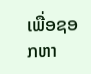ເພື່ອຊອກຫາ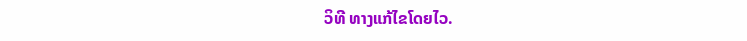ວິທີ ທາງແກ້ໄຂໂດຍໄວ.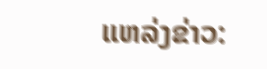ແຫລ່ງຂ່າວ: